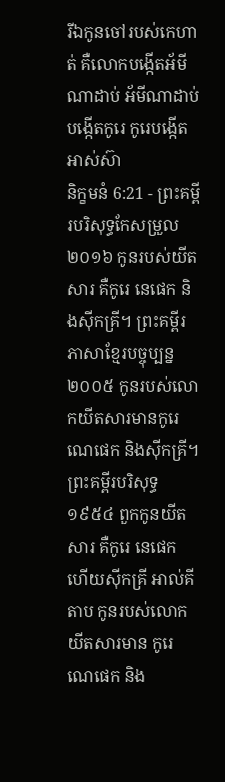រីឯកូនចៅរបស់កេហាត់ គឺលោកបង្កើតអ័មីណាដាប់ អ័មីណាដាប់បង្កើតកូរេ កូរេបង្កើតអាស់ស៊ា
និក្ខមនំ 6:21 - ព្រះគម្ពីរបរិសុទ្ធកែសម្រួល ២០១៦ កូនរបស់យីតសារ គឺកូរេ នេផេក និងស៊ីកគ្រី។ ព្រះគម្ពីរភាសាខ្មែរបច្ចុប្បន្ន ២០០៥ កូនរបស់លោកយីតសារមានកូរេ ណេផេក និងស៊ីកគ្រី។ ព្រះគម្ពីរបរិសុទ្ធ ១៩៥៤ ពួកកូនយីតសារ គឺកូរេ នេផេក ហើយស៊ីកគ្រី អាល់គីតាប កូនរបស់លោកយីតសារមាន កូរេ ណេផេក និង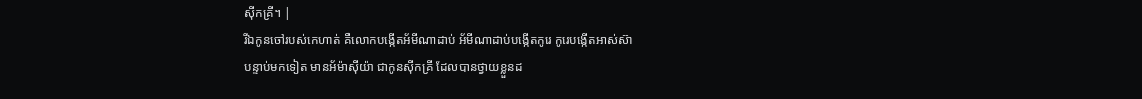ស៊ីកគ្រី។ |
រីឯកូនចៅរបស់កេហាត់ គឺលោកបង្កើតអ័មីណាដាប់ អ័មីណាដាប់បង្កើតកូរេ កូរេបង្កើតអាស់ស៊ា
បន្ទាប់មកទៀត មានអ័ម៉ាស៊ីយ៉ា ជាកូនស៊ីកគ្រី ដែលបានថ្វាយខ្លួនដ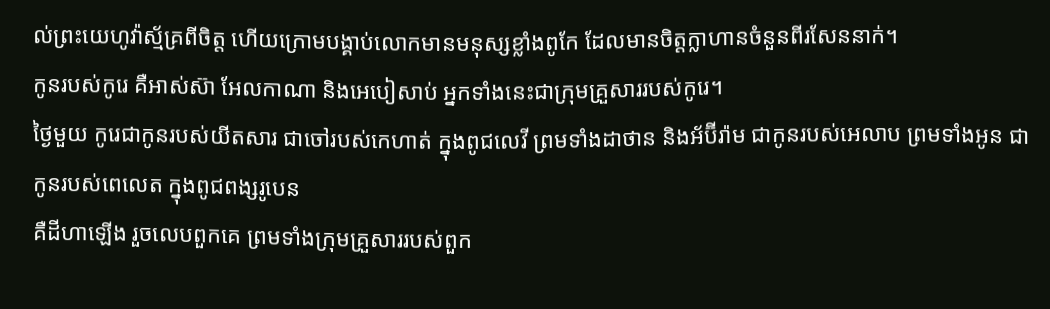ល់ព្រះយេហូវ៉ាស្ម័គ្រពីចិត្ត ហើយក្រោមបង្គាប់លោកមានមនុស្សខ្លាំងពូកែ ដែលមានចិត្តក្លាហានចំនួនពីរសែននាក់។
កូនរបស់កូរេ គឺអាស់ស៊ា អែលកាណា និងអេបៀសាប់ អ្នកទាំងនេះជាក្រុមគ្រួសាររបស់កូរេ។
ថ្ងៃមួយ កូរេជាកូនរបស់យីតសារ ជាចៅរបស់កេហាត់ ក្នុងពូជលេវី ព្រមទាំងដាថាន និងអ័ប៊ីរ៉ាម ជាកូនរបស់អេលាប ព្រមទាំងអូន ជាកូនរបស់ពេលេត ក្នុងពូជពង្សរូបេន
គឺដីហាឡើង រួចលេបពួកគេ ព្រមទាំងក្រុមគ្រួសាររបស់ពួក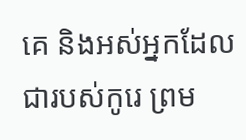គេ និងអស់អ្នកដែលជារបស់កូរេ ព្រម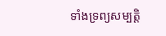ទាំងទ្រព្យសម្បត្តិ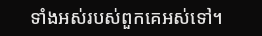ទាំងអស់របស់ពួកគេអស់ទៅ។